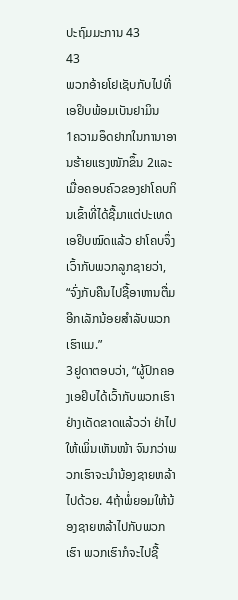ປະຖົມມະການ 43
43
ພວກອ້າຍໂຢເຊັບກັບໄປທີ່ເອຢິບພ້ອມເບັນຢາມິນ
1ຄວາມອຶດຢາກໃນການາອານຮ້າຍແຮງໜັກຂຶ້ນ 2ແລະເມື່ອຄອບຄົວຂອງຢາໂຄບກິນເຂົ້າທີ່ໄດ້ຊື້ມາແຕ່ປະເທດເອຢິບໝົດແລ້ວ ຢາໂຄບຈຶ່ງເວົ້າກັບພວກລູກຊາຍວ່າ, “ຈົ່ງກັບຄືນໄປຊື້ອາຫານຕື່ມອີກເລັກນ້ອຍສຳລັບພວກເຮົາແມ.”
3ຢູດາຕອບວ່າ, “ຜູ້ປົກຄອງເອຢິບໄດ້ເວົ້າກັບພວກເຮົາຢ່າງເດັດຂາດແລ້ວວ່າ ຢ່າໄປໃຫ້ເພິ່ນເຫັນໜ້າ ຈົນກວ່າພວກເຮົາຈະນຳນ້ອງຊາຍຫລ້າໄປດ້ວຍ. 4ຖ້າພໍ່ຍອມໃຫ້ນ້ອງຊາຍຫລ້າໄປກັບພວກເຮົາ ພວກເຮົາກໍຈະໄປຊື້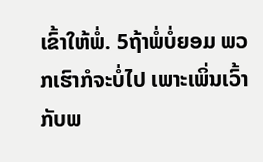ເຂົ້າໃຫ້ພໍ່. 5ຖ້າພໍ່ບໍ່ຍອມ ພວກເຮົາກໍຈະບໍ່ໄປ ເພາະເພິ່ນເວົ້າກັບພ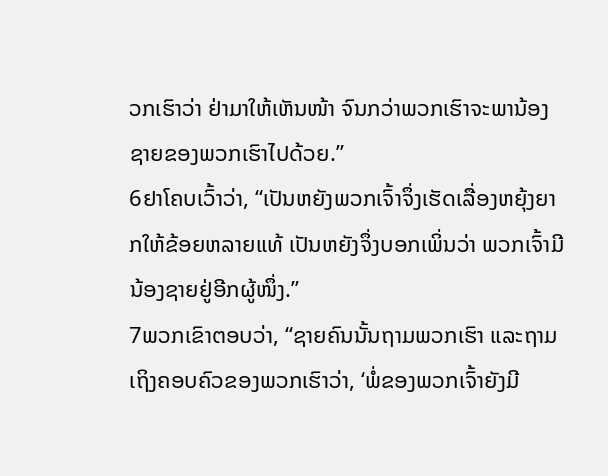ວກເຮົາວ່າ ຢ່າມາໃຫ້ເຫັນໜ້າ ຈົນກວ່າພວກເຮົາຈະພານ້ອງຊາຍຂອງພວກເຮົາໄປດ້ວຍ.”
6ຢາໂຄບເວົ້າວ່າ, “ເປັນຫຍັງພວກເຈົ້າຈຶ່ງເຮັດເລື່ອງຫຍຸ້ງຍາກໃຫ້ຂ້ອຍຫລາຍແທ້ ເປັນຫຍັງຈຶ່ງບອກເພິ່ນວ່າ ພວກເຈົ້າມີນ້ອງຊາຍຢູ່ອີກຜູ້ໜຶ່ງ.”
7ພວກເຂົາຕອບວ່າ, “ຊາຍຄົນນັ້ນຖາມພວກເຮົາ ແລະຖາມເຖິງຄອບຄົວຂອງພວກເຮົາວ່າ, ‘ພໍ່ຂອງພວກເຈົ້າຍັງມີ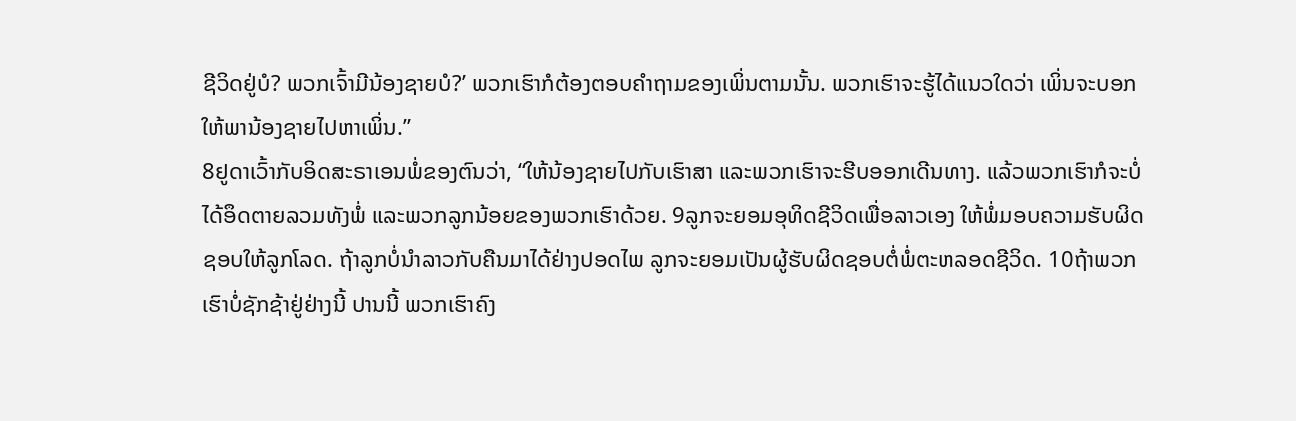ຊີວິດຢູ່ບໍ? ພວກເຈົ້າມີນ້ອງຊາຍບໍ?’ ພວກເຮົາກໍຕ້ອງຕອບຄຳຖາມຂອງເພິ່ນຕາມນັ້ນ. ພວກເຮົາຈະຮູ້ໄດ້ແນວໃດວ່າ ເພິ່ນຈະບອກໃຫ້ພານ້ອງຊາຍໄປຫາເພິ່ນ.”
8ຢູດາເວົ້າກັບອິດສະຣາເອນພໍ່ຂອງຕົນວ່າ, “ໃຫ້ນ້ອງຊາຍໄປກັບເຮົາສາ ແລະພວກເຮົາຈະຮີບອອກເດີນທາງ. ແລ້ວພວກເຮົາກໍຈະບໍ່ໄດ້ອຶດຕາຍລວມທັງພໍ່ ແລະພວກລູກນ້ອຍຂອງພວກເຮົາດ້ວຍ. 9ລູກຈະຍອມອຸທິດຊີວິດເພື່ອລາວເອງ ໃຫ້ພໍ່ມອບຄວາມຮັບຜິດຊອບໃຫ້ລູກໂລດ. ຖ້າລູກບໍ່ນຳລາວກັບຄືນມາໄດ້ຢ່າງປອດໄພ ລູກຈະຍອມເປັນຜູ້ຮັບຜິດຊອບຕໍ່ພໍ່ຕະຫລອດຊີວິດ. 10ຖ້າພວກເຮົາບໍ່ຊັກຊ້າຢູ່ຢ່າງນີ້ ປານນີ້ ພວກເຮົາຄົງ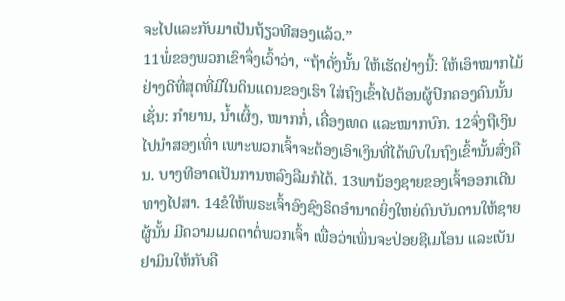ຈະໄປແລະກັບມາເປັນຖ້ຽວທີສອງແລ້ວ.”
11ພໍ່ຂອງພວກເຂົາຈຶ່ງເວົ້າວ່າ, “ຖ້າດັ່ງນັ້ນ ໃຫ້ເຮັດຢ່າງນີ້: ໃຫ້ເອົາໝາກໄມ້ຢ່າງດີທີ່ສຸດທີ່ມີໃນດິນແດນຂອງເຮົາ ໃສ່ຖົງເຂົ້າໄປຕ້ອນຜູ້ປົກຄອງຄົນນັ້ນ ເຊັ່ນ: ກຳຍານ, ນໍ້າເຜິ້ງ, ໝາກກໍ່, ເຄື່ອງເທດ ແລະໝາກບົກ. 12ຈົ່ງຖືເງິນໄປນຳສອງເທົ່າ ເພາະພວກເຈົ້າຈະຕ້ອງເອົາເງິນທີ່ໄດ້ພົບໃນຖົງເຂົ້ານັ້ນສົ່ງຄືນ. ບາງທີອາດເປັນການຫລົງລືມກໍໄດ້. 13ພານ້ອງຊາຍຂອງເຈົ້າອອກເດີນທາງໄປສາ. 14ຂໍໃຫ້ພຣະເຈົ້າອົງຊົງຣິດອຳນາດຍິ່ງໃຫຍ່ດົນບັນດານໃຫ້ຊາຍຜູ້ນັ້ນ ມີຄວາມເມດຕາຕໍ່ພວກເຈົ້າ ເພື່ອວ່າເພິ່ນຈະປ່ອຍຊີເມໂອນ ແລະເບັນຢາມິນໃຫ້ກັບຄື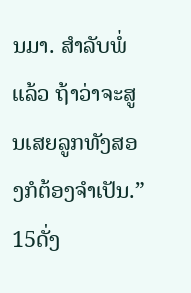ນມາ. ສຳລັບພໍ່ແລ້ວ ຖ້າວ່າຈະສູນເສຍລູກທັງສອງກໍຕ້ອງຈຳເປັນ.”
15ດັ່ງ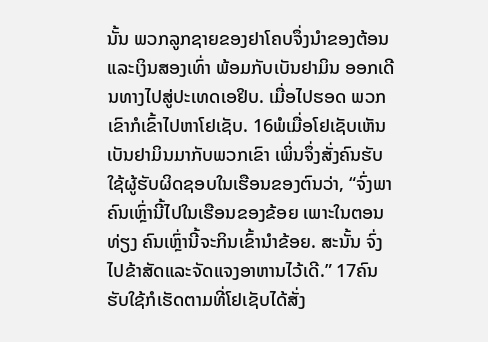ນັ້ນ ພວກລູກຊາຍຂອງຢາໂຄບຈຶ່ງນຳຂອງຕ້ອນແລະເງິນສອງເທົ່າ ພ້ອມກັບເບັນຢາມິນ ອອກເດີນທາງໄປສູ່ປະເທດເອຢິບ. ເມື່ອໄປຮອດ ພວກເຂົາກໍເຂົ້າໄປຫາໂຢເຊັບ. 16ພໍເມື່ອໂຢເຊັບເຫັນເບັນຢາມິນມາກັບພວກເຂົາ ເພິ່ນຈຶ່ງສັ່ງຄົນຮັບໃຊ້ຜູ້ຮັບຜິດຊອບໃນເຮືອນຂອງຕົນວ່າ, “ຈົ່ງພາຄົນເຫຼົ່ານີ້ໄປໃນເຮືອນຂອງຂ້ອຍ ເພາະໃນຕອນທ່ຽງ ຄົນເຫຼົ່ານີ້ຈະກິນເຂົ້ານຳຂ້ອຍ. ສະນັ້ນ ຈົ່ງໄປຂ້າສັດແລະຈັດແຈງອາຫານໄວ້ເດີ.” 17ຄົນຮັບໃຊ້ກໍເຮັດຕາມທີ່ໂຢເຊັບໄດ້ສັ່ງ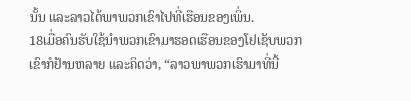ນັ້ນ ແລະລາວໄດ້ພາພວກເຂົາໄປທີ່ເຮືອນຂອງເພິ່ນ.
18ເມື່ອຄົນຮັບໃຊ້ນຳພວກເຂົາມາຮອດເຮືອນຂອງໂຢເຊັບພວກເຂົາກໍຢ້ານຫລາຍ ແລະຄິດວ່າ, “ລາວພາພວກເຮົາມາທີ່ນີ້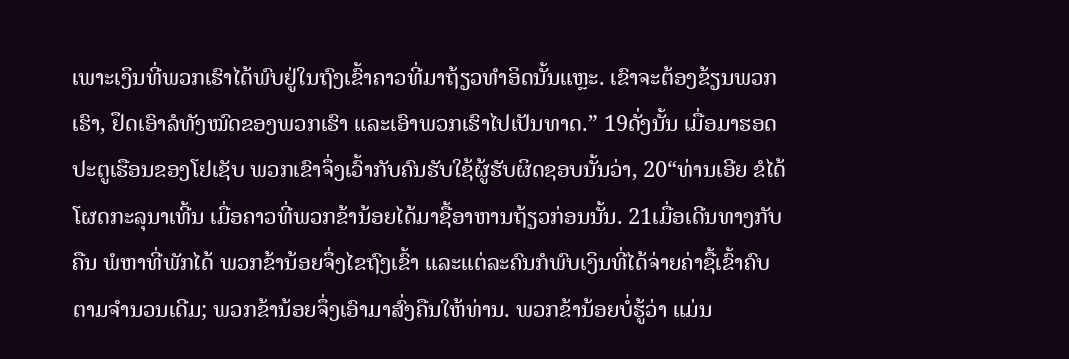ເພາະເງິນທີ່ພວກເຮົາໄດ້ພົບຢູ່ໃນຖົງເຂົ້າຄາວທີ່ມາຖ້ຽວທຳອິດນັ້ນແຫຼະ. ເຂົາຈະຕ້ອງຂ້ຽນພວກເຮົາ, ຢຶດເອົາລໍທັງໝົດຂອງພວກເຮົາ ແລະເອົາພວກເຮົາໄປເປັນທາດ.” 19ດັ່ງນັ້ນ ເມື່ອມາຮອດປະຕູເຮືອນຂອງໂຢເຊັບ ພວກເຂົາຈຶ່ງເວົ້າກັບຄົນຮັບໃຊ້ຜູ້ຮັບຜິດຊອບນັ້ນວ່າ, 20“ທ່ານເອີຍ ຂໍໄດ້ໂຜດກະລຸນາເທີ້ນ ເມື່ອຄາວທີ່ພວກຂ້ານ້ອຍໄດ້ມາຊື້ອາຫານຖ້ຽວກ່ອນນັ້ນ. 21ເມື່ອເດີນທາງກັບຄືນ ພໍຫາທີ່ພັກໄດ້ ພວກຂ້ານ້ອຍຈຶ່ງໄຂຖົງເຂົ້າ ແລະແຕ່ລະຄົນກໍພົບເງິນທີ່ໄດ້ຈ່າຍຄ່າຊື້ເຂົ້າຄົບຕາມຈຳນວນເດີມ; ພວກຂ້ານ້ອຍຈຶ່ງເອົາມາສົ່ງຄືນໃຫ້ທ່ານ. ພວກຂ້ານ້ອຍບໍ່ຮູ້ວ່າ ແມ່ນ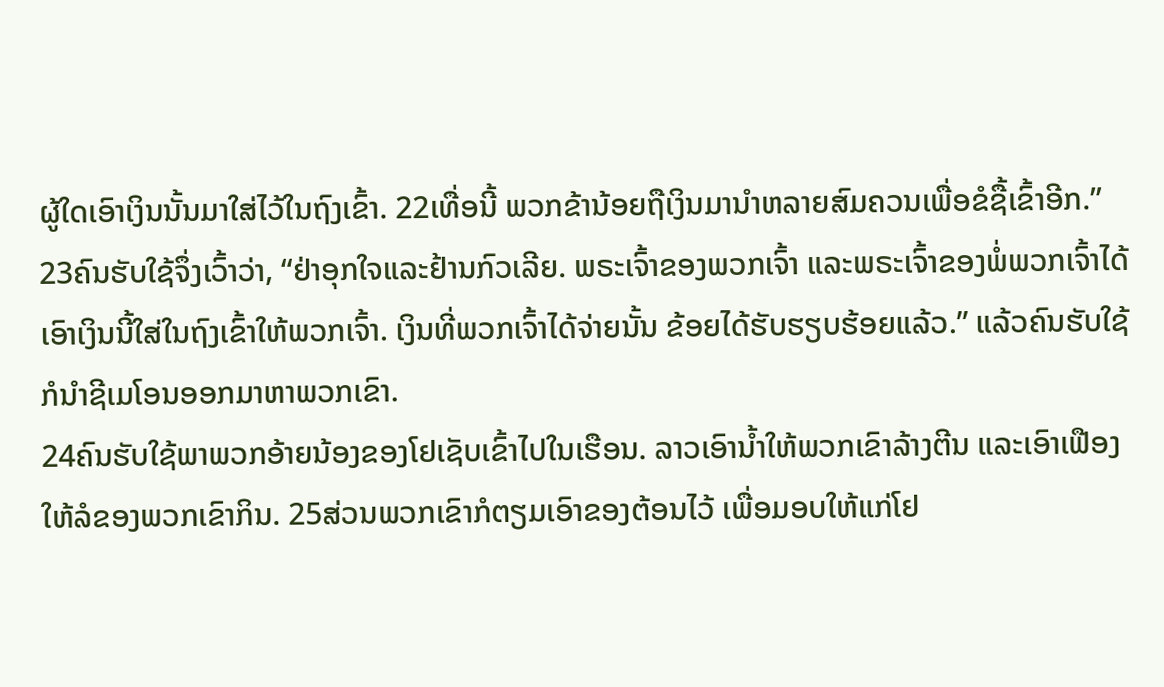ຜູ້ໃດເອົາເງິນນັ້ນມາໃສ່ໄວ້ໃນຖົງເຂົ້າ. 22ເທື່ອນີ້ ພວກຂ້ານ້ອຍຖືເງິນມານຳຫລາຍສົມຄວນເພື່ອຂໍຊື້ເຂົ້າອີກ.”
23ຄົນຮັບໃຊ້ຈຶ່ງເວົ້າວ່າ, “ຢ່າອຸກໃຈແລະຢ້ານກົວເລີຍ. ພຣະເຈົ້າຂອງພວກເຈົ້າ ແລະພຣະເຈົ້າຂອງພໍ່ພວກເຈົ້າໄດ້ເອົາເງິນນີ້ໃສ່ໃນຖົງເຂົ້າໃຫ້ພວກເຈົ້າ. ເງິນທີ່ພວກເຈົ້າໄດ້ຈ່າຍນັ້ນ ຂ້ອຍໄດ້ຮັບຮຽບຮ້ອຍແລ້ວ.” ແລ້ວຄົນຮັບໃຊ້ກໍນຳຊີເມໂອນອອກມາຫາພວກເຂົາ.
24ຄົນຮັບໃຊ້ພາພວກອ້າຍນ້ອງຂອງໂຢເຊັບເຂົ້າໄປໃນເຮືອນ. ລາວເອົານໍ້າໃຫ້ພວກເຂົາລ້າງຕີນ ແລະເອົາເຟືອງໃຫ້ລໍຂອງພວກເຂົາກິນ. 25ສ່ວນພວກເຂົາກໍຕຽມເອົາຂອງຕ້ອນໄວ້ ເພື່ອມອບໃຫ້ແກ່ໂຢ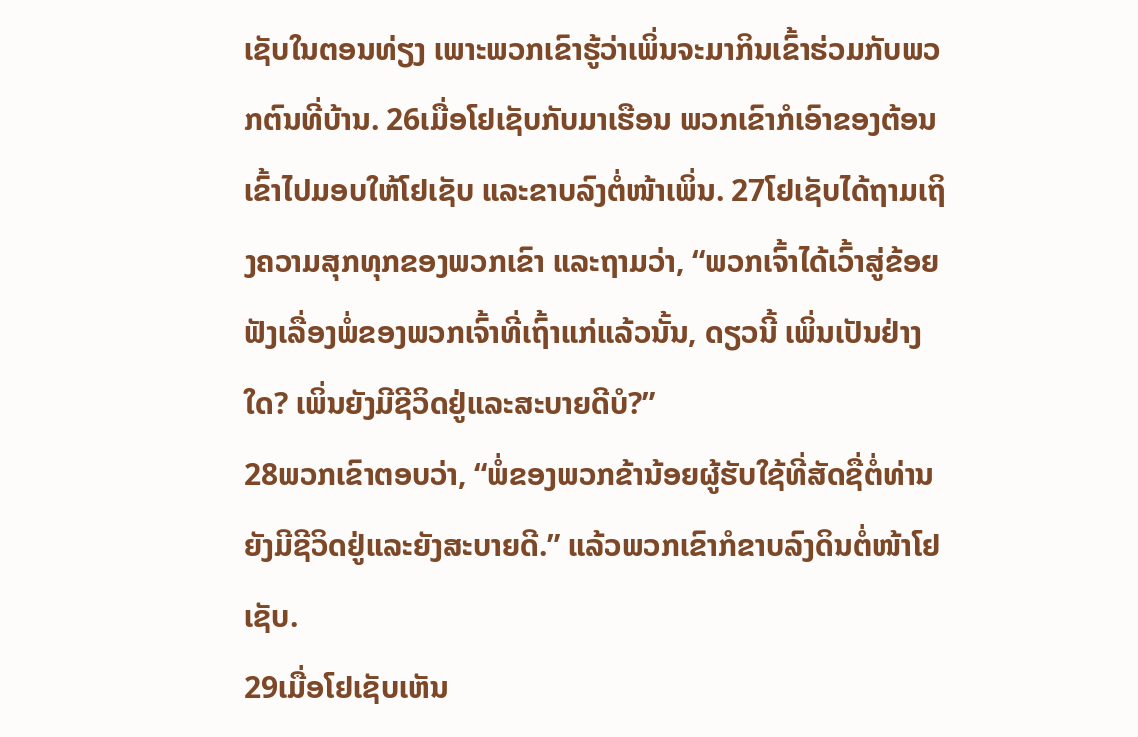ເຊັບໃນຕອນທ່ຽງ ເພາະພວກເຂົາຮູ້ວ່າເພິ່ນຈະມາກິນເຂົ້າຮ່ວມກັບພວກຕົນທີ່ບ້ານ. 26ເມື່ອໂຢເຊັບກັບມາເຮືອນ ພວກເຂົາກໍເອົາຂອງຕ້ອນເຂົ້າໄປມອບໃຫ້ໂຢເຊັບ ແລະຂາບລົງຕໍ່ໜ້າເພິ່ນ. 27ໂຢເຊັບໄດ້ຖາມເຖິງຄວາມສຸກທຸກຂອງພວກເຂົາ ແລະຖາມວ່າ, “ພວກເຈົ້າໄດ້ເວົ້າສູ່ຂ້ອຍຟັງເລື່ອງພໍ່ຂອງພວກເຈົ້າທີ່ເຖົ້າແກ່ແລ້ວນັ້ນ, ດຽວນີ້ ເພິ່ນເປັນຢ່າງໃດ? ເພິ່ນຍັງມີຊີວິດຢູ່ແລະສະບາຍດີບໍ?”
28ພວກເຂົາຕອບວ່າ, “ພໍ່ຂອງພວກຂ້ານ້ອຍຜູ້ຮັບໃຊ້ທີ່ສັດຊື່ຕໍ່ທ່ານ ຍັງມີຊີວິດຢູ່ແລະຍັງສະບາຍດີ.” ແລ້ວພວກເຂົາກໍຂາບລົງດິນຕໍ່ໜ້າໂຢເຊັບ.
29ເມື່ອໂຢເຊັບເຫັນ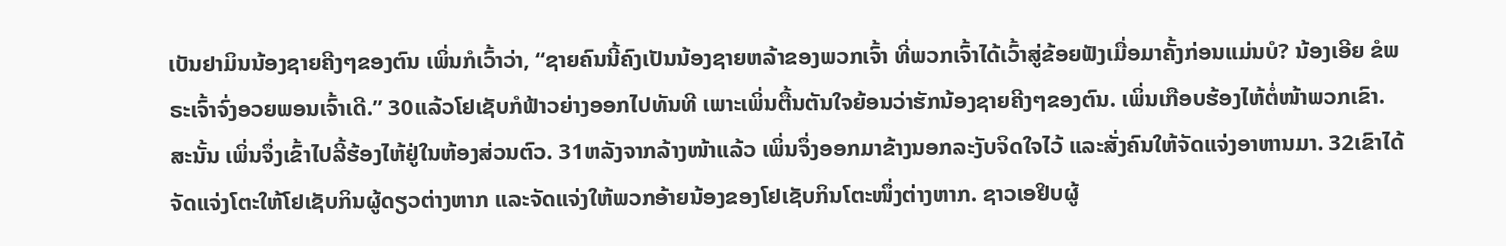ເບັນຢາມິນນ້ອງຊາຍຄີງໆຂອງຕົນ ເພິ່ນກໍເວົ້າວ່າ, “ຊາຍຄົນນີ້ຄົງເປັນນ້ອງຊາຍຫລ້າຂອງພວກເຈົ້າ ທີ່ພວກເຈົ້າໄດ້ເວົ້າສູ່ຂ້ອຍຟັງເມື່ອມາຄັ້ງກ່ອນແມ່ນບໍ? ນ້ອງເອີຍ ຂໍພຣະເຈົ້າຈົ່ງອວຍພອນເຈົ້າເດີ.” 30ແລ້ວໂຢເຊັບກໍຟ້າວຍ່າງອອກໄປທັນທີ ເພາະເພິ່ນຕື້ນຕັນໃຈຍ້ອນວ່າຮັກນ້ອງຊາຍຄີງໆຂອງຕົນ. ເພິ່ນເກືອບຮ້ອງໄຫ້ຕໍ່ໜ້າພວກເຂົາ. ສະນັ້ນ ເພິ່ນຈຶ່ງເຂົ້າໄປລີ້ຮ້ອງໄຫ້ຢູ່ໃນຫ້ອງສ່ວນຕົວ. 31ຫລັງຈາກລ້າງໜ້າແລ້ວ ເພິ່ນຈຶ່ງອອກມາຂ້າງນອກລະງັບຈິດໃຈໄວ້ ແລະສັ່ງຄົນໃຫ້ຈັດແຈ່ງອາຫານມາ. 32ເຂົາໄດ້ຈັດແຈ່ງໂຕະໃຫ້ໂຢເຊັບກິນຜູ້ດຽວຕ່າງຫາກ ແລະຈັດແຈ່ງໃຫ້ພວກອ້າຍນ້ອງຂອງໂຢເຊັບກິນໂຕະໜຶ່ງຕ່າງຫາກ. ຊາວເອຢິບຜູ້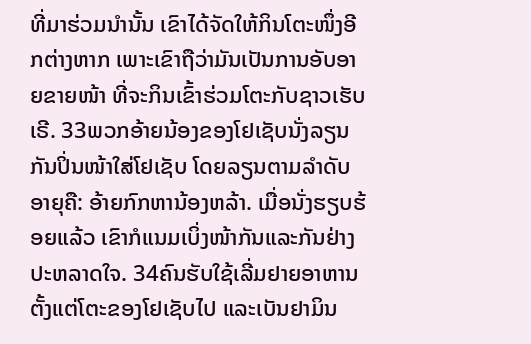ທີ່ມາຮ່ວມນຳນັ້ນ ເຂົາໄດ້ຈັດໃຫ້ກິນໂຕະໜຶ່ງອີກຕ່າງຫາກ ເພາະເຂົາຖືວ່າມັນເປັນການອັບອາຍຂາຍໜ້າ ທີ່ຈະກິນເຂົ້າຮ່ວມໂຕະກັບຊາວເຮັບເຣີ. 33ພວກອ້າຍນ້ອງຂອງໂຢເຊັບນັ່ງລຽນກັນປິ່ນໜ້າໃສ່ໂຢເຊັບ ໂດຍລຽນຕາມລຳດັບອາຍຸຄື: ອ້າຍກົກຫານ້ອງຫລ້າ. ເມື່ອນັ່ງຮຽບຮ້ອຍແລ້ວ ເຂົາກໍແນມເບິ່ງໜ້າກັນແລະກັນຢ່າງປະຫລາດໃຈ. 34ຄົນຮັບໃຊ້ເລີ່ມຢາຍອາຫານຕັ້ງແຕ່ໂຕະຂອງໂຢເຊັບໄປ ແລະເບັນຢາມິນ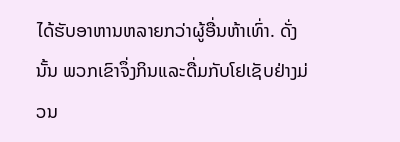ໄດ້ຮັບອາຫານຫລາຍກວ່າຜູ້ອື່ນຫ້າເທົ່າ. ດັ່ງນັ້ນ ພວກເຂົາຈຶ່ງກິນແລະດື່ມກັບໂຢເຊັບຢ່າງມ່ວນ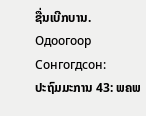ຊື່ນເບີກບານ.
Одоогоор Сонгогдсон:
ປະຖົມມະການ 43: ພຄພ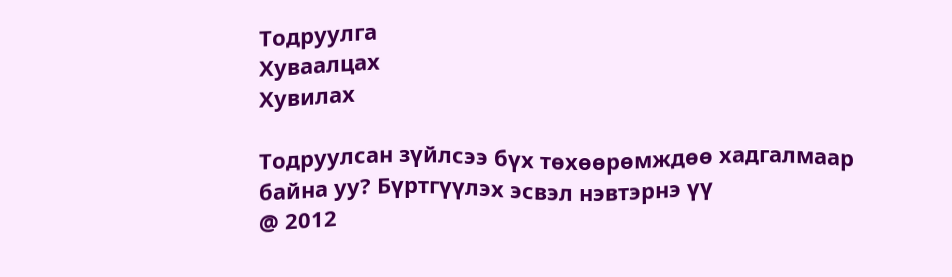Тодруулга
Хуваалцах
Хувилах

Тодруулсан зүйлсээ бүх төхөөрөмждөө хадгалмаар байна уу? Бүртгүүлэх эсвэл нэвтэрнэ үү
@ 2012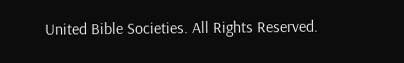United Bible Societies. All Rights Reserved.